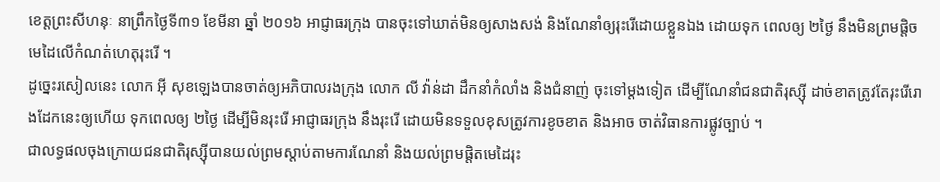ខេត្តព្រះសីហនុៈ នាព្រឹកថ្ងៃទី៣១ ខែមីនា ឆ្នាំ ២០១៦ អាជ្ញាធរក្រុង បានចុះទៅឃាត់មិនឲ្យសាងសង់ និងណែនាំឲ្យរុះរេីដោយខ្លួនឯង ដោយទុក ពេលឲ្យ ២ថ្ងៃ នឹងមិនព្រមផ្តិចមេដៃលេីកំណត់ហេតុរុះរេី ។
ដូច្នេះរសៀលនេះ លោក អុី សុខឡេងបានចាត់ឲ្យអភិបាលរងក្រុង លោក លី វ៉ាន់ដា ដឹកនាំកំលាំង និងជំនាញ់ ចុះទៅម្តងទៀត ដេីម្បីណែនាំជនជាតិរុស្សុី ដាច់ខាតត្រូវតែរុះរេីរោងដែកនេះឲ្យហេីយ ទុកពេលឲ្យ ២ថ្ងៃ ដេីម្បីមិនរុះរេី អាជ្ញាធរក្រុង នឹងរុះរេី ដោយមិនទទួលខុសត្រូវការខូចខាត និងអាច ចាត់វិធានការផ្លូវច្បាប់ ។
ជាលទ្ធផលចុងក្រោយជនជាតិរុស្សុីបានយល់ព្រមស្តាប់តាមការណែនាំ និងយល់ព្រមផ្តិតមេដៃរុះ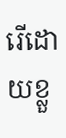រេីដោយខ្លួ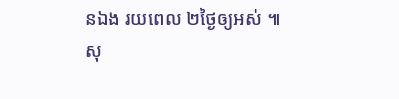នឯង រយពេល ២ថ្ងៃឲ្យអស់ ៕
សុ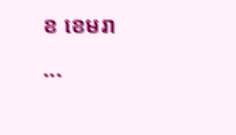ខ ខេមរា
...